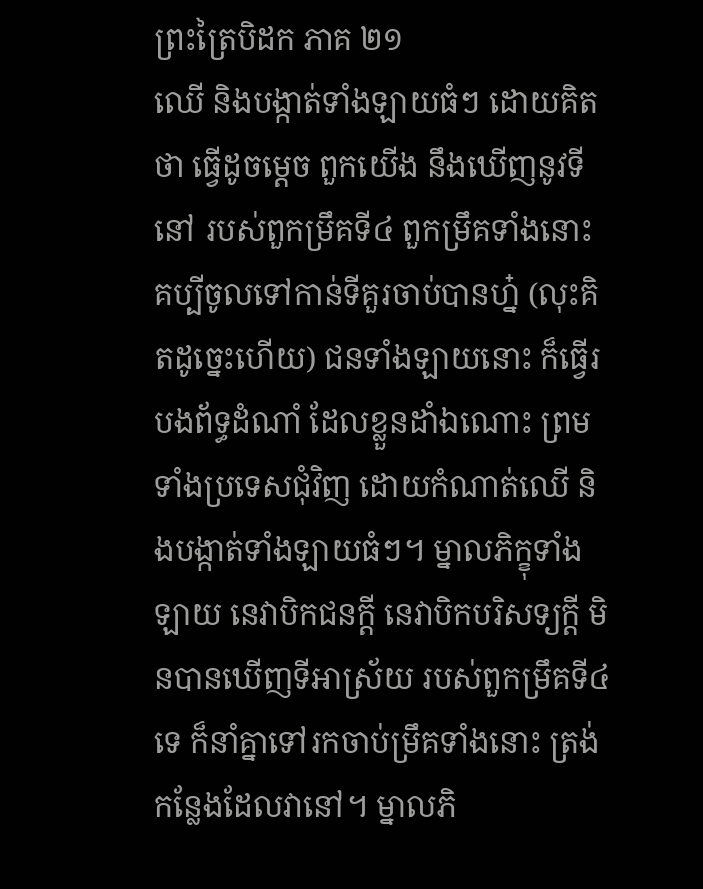ព្រះត្រៃបិដក ភាគ ២១
ឈើ និងបង្កាត់ទាំងឡាយធំៗ ដោយគិតថា ធ្វើដូចម្តេច ពួកយើង នឹងឃើញនូវទីនៅ របស់ពួកម្រឹគទី៤ ពួកម្រឹគទាំងនោះ គប្បីចូលទៅកាន់ទីគួរចាប់បានហ្ន៎ (លុះគិតដូច្នេះហើយ) ជនទាំងឡាយនោះ ក៏ធ្វើរបងព័ទ្ធដំណាំ ដែលខ្លួនដាំឯណោះ ព្រមទាំងប្រទេសជុំវិញ ដោយកំណាត់ឈើ និងបង្កាត់ទាំងឡាយធំៗ។ ម្នាលភិក្ខុទាំងឡាយ នេវាបិកជនក្តី នេវាបិកបរិសទ្យក្តី មិនបានឃើញទីអាស្រ័យ របស់ពួកម្រឹគទី៤ទេ ក៏នាំគ្នាទៅរកចាប់ម្រឹគទាំងនោះ ត្រង់កន្លែងដែលវានៅ។ ម្នាលភិ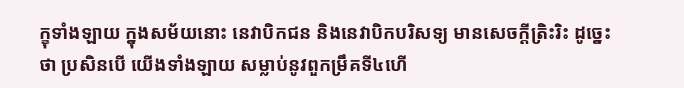ក្ខុទាំងឡាយ ក្នុងសម័យនោះ នេវាបិកជន និងនេវាបិកបរិសទ្យ មានសេចក្តីត្រិះរិះ ដូច្នេះថា ប្រសិនបើ យើងទាំងឡាយ សម្លាប់នូវពួកម្រឹគទី៤ហើ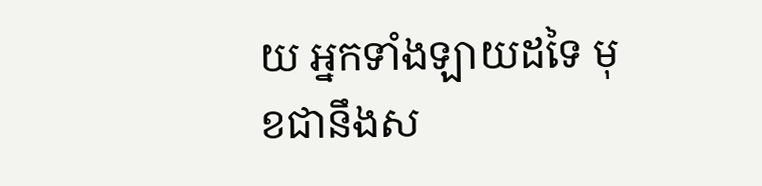យ អ្នកទាំងឡាយដទៃ មុខជានឹងស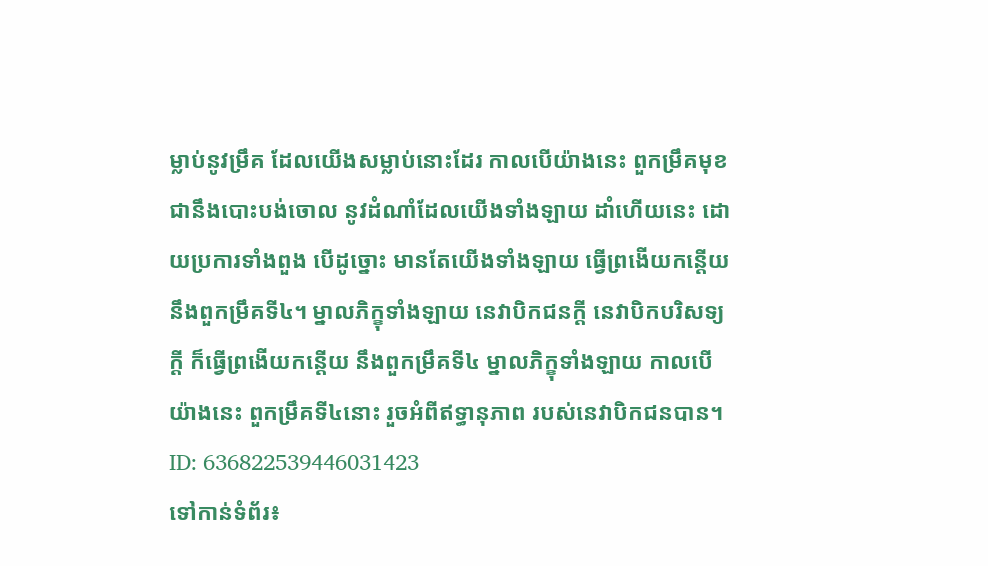ម្លាប់នូវម្រឹគ ដែលយើងសម្លាប់នោះដែរ កាលបើយ៉ាងនេះ ពួកម្រឹគមុខជានឹងបោះបង់ចោល នូវដំណាំដែលយើងទាំងឡាយ ដាំហើយនេះ ដោយប្រការទាំងពួង បើដូច្នោះ មានតែយើងទាំងឡាយ ធ្វើព្រងើយកន្តើយ នឹងពួកម្រឹគទី៤។ ម្នាលភិក្ខុទាំងឡាយ នេវាបិកជនក្តី នេវាបិកបរិសទ្យក្តី ក៏ធ្វើព្រងើយកន្តើយ នឹងពួកម្រឹគទី៤ ម្នាលភិក្ខុទាំងឡាយ កាលបើយ៉ាងនេះ ពួកម្រឹគទី៤នោះ រួចអំពីឥទ្ធានុភាព របស់នេវាបិកជនបាន។
ID: 636822539446031423
ទៅកាន់ទំព័រ៖